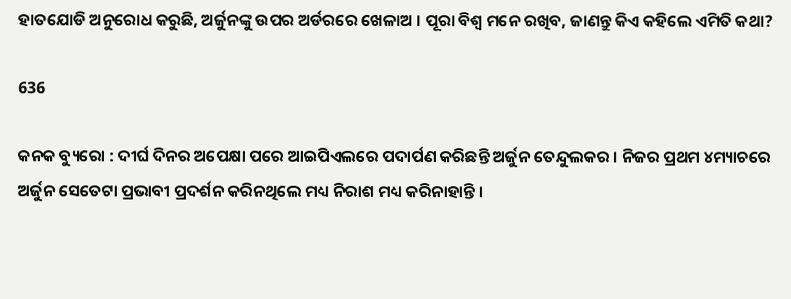ହାତଯୋଡି ଅନୁରୋଧ କରୁଛି, ଅର୍ଜୁନଙ୍କୁ ଉପର ଅର୍ଡରରେ ଖେଳାଅ । ପୂରା ବିଶ୍ୱ ମନେ ରଖିବ, ଜାଣନ୍ତୁ କିଏ କହିଲେ ଏମିତି କଥା?

636

କନକ ବ୍ୟୁରୋ : ଦୀର୍ଘ ଦିନର ଅପେକ୍ଷା ପରେ ଆଇପିଏଲରେ ପଦାର୍ପଣ କରିଛନ୍ତି ଅର୍ଜୁନ ତେନ୍ଦୁଲକର । ନିଜର ପ୍ରଥମ ୪ମ୍ୟାଚରେ ଅର୍ଜୁନ ସେତେଟା ପ୍ରଭାବୀ ପ୍ରଦର୍ଶନ କରିନଥିଲେ ମଧ୍ୟ ନିରାଶ ମଧ୍ୟ କରିନାହାନ୍ତି ।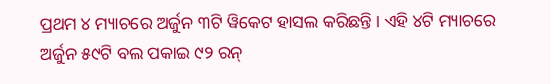ପ୍ରଥମ ୪ ମ୍ୟାଚରେ ଅର୍ଜୁନ ୩ଟି ୱିକେଟ ହାସଲ କରିଛନ୍ତି । ଏହି ୪ଟି ମ୍ୟାଚରେ ଅର୍ଜୁନ ୫୯ଟି ବଲ ପକାଇ ୯୨ ରନ୍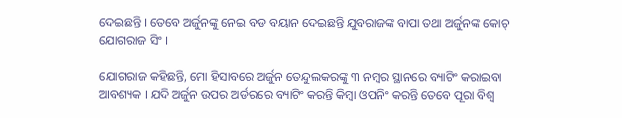ଦେଇଛନ୍ତି । ତେବେ ଅର୍ଜୁନଙ୍କୁ ନେଇ ବଡ ବୟାନ ଦେଇଛନ୍ତି ଯୁବରାଜଙ୍କ ବାପା ତଥା ଅର୍ଜୁନଙ୍କ କୋଚ୍ ଯୋଗରାଜ ସିଂ ।

ଯୋଗରାଜ କହିଛନ୍ତି, ମୋ ହିସାବରେ ଅର୍ଜୁନ ତେନ୍ଦୁଲକରଙ୍କୁ ୩ ନମ୍ବର ସ୍ଥାନରେ ବ୍ୟାଟିଂ କରାଇବା ଆବଶ୍ୟକ । ଯଦି ଅର୍ଜୁନ ଉପର ଅର୍ଡରରେ ବ୍ୟାଟିଂ କରନ୍ତି କିମ୍ବା ଓପନିଂ କରନ୍ତି ତେବେ ପୂରା ବିଶ୍ୱ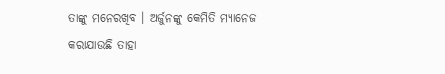ତାଙ୍କୁ ମନେରଖିବ । ଅର୍ଜୁନଙ୍କୁ କେମିତି ମ୍ୟାନେଜ କରାଯାଉଛି ତାହା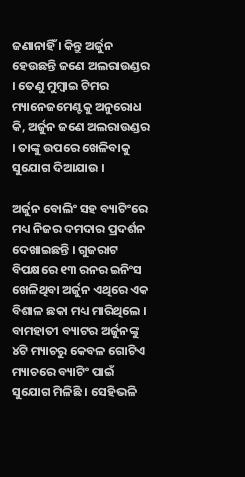ଜଣାନାହିଁ । କିନ୍ତୁ ଅର୍ଜୁନ ହେଉଛନ୍ତି ଜଣେ ଅଲରାଉଣ୍ଡର । ତେଣୁ ମୁମ୍ବାଇ ଟିମର ମ୍ୟାନେଜମେଣ୍ଟକୁ ଅନୁରୋଧ କି, ଅର୍ଜୁନ ଜଣେ ଅଲରାଉଣ୍ଡର । ତାଙ୍କୁ ଉପରେ ଖେଳିବାକୁ ସୁଯୋଗ ଦିଆଯାଉ ।

ଅର୍ଜୁନ ବୋଲିଂ ସହ ବ୍ୟାଟିଂରେ ମଧ୍ୟ ନିଜର ଦମଦାର ପ୍ରଦର୍ଶନ ଦେଖାଇଛନ୍ତି । ଗୁଜରାଟ ବିପକ୍ଷରେ ୧୩ ରନର ଇନିଂସ ଖେଳିଥିବା ଅର୍ଜୁନ ଏଥିରେ ଏକ ବିଶାଳ ଛକା ମଧ୍ୟ ମାରିଥିଲେ । ବାମହାତୀ ବ୍ୟାଟର ଅର୍ଜୁନଙ୍କୁ ୪ଟି ମ୍ୟାଚରୁ କେବଳ ଗୋଟିଏ ମ୍ୟାଚରେ ବ୍ୟାଟିଂ ପାଇଁ ସୁଯୋଗ ମିଳିଛି । ସେହିଭଳି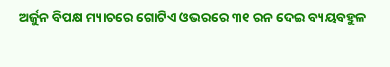ଅର୍ଜୁନ ବିପକ୍ଷ ମ୍ୟାଚରେ ଗୋଟିଏ ଓଭରରେ ୩୧ ରନ ଦେଇ ବ୍ୟୟବହୁଳ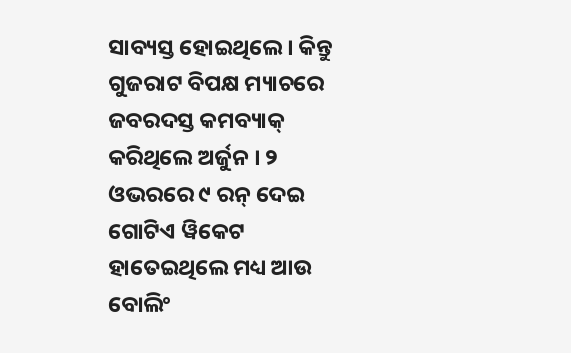ସାବ୍ୟସ୍ତ ହୋଇଥିଲେ । କିନ୍ତୁ ଗୁଜରାଟ ବିପକ୍ଷ ମ୍ୟାଚରେ ଜବରଦସ୍ତ କମବ୍ୟାକ୍ କରିଥିଲେ ଅର୍ଜୁନ । ୨ ଓଭରରେ ୯ ରନ୍ ଦେଇ ଗୋଟିଏ ୱିକେଟ ହାତେଇଥିଲେ ମଧ୍ୟ ଆଉ ବୋଲିଂ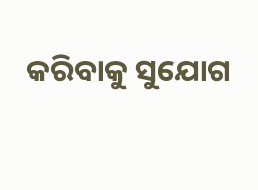କରିବାକୁ ସୁଯୋଗ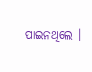ପାଇନଥିଲେ ।